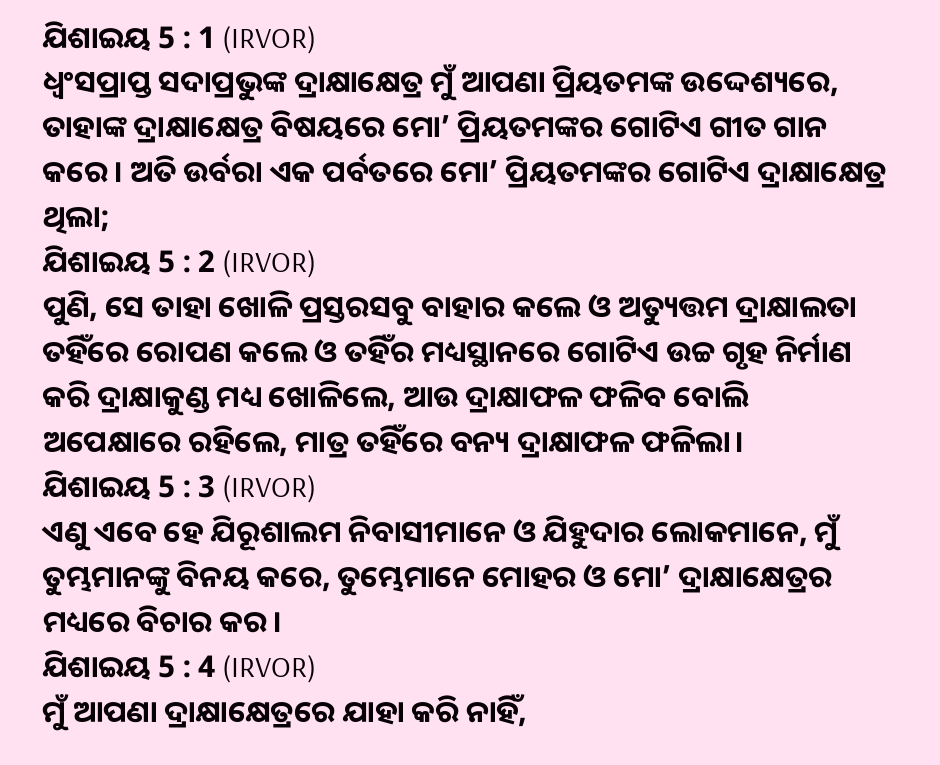ଯିଶାଇୟ 5 : 1 (IRVOR)
ଧ୍ୱଂସପ୍ରାପ୍ତ ସଦାପ୍ରଭୁଙ୍କ ଦ୍ରାକ୍ଷାକ୍ଷେତ୍ର ମୁଁ ଆପଣା ପ୍ରିୟତମଙ୍କ ଉଦ୍ଦେଶ୍ୟରେ, ତାହାଙ୍କ ଦ୍ରାକ୍ଷାକ୍ଷେତ୍ର ବିଷୟରେ ମୋ’ ପ୍ରିୟତମଙ୍କର ଗୋଟିଏ ଗୀତ ଗାନ କରେ। ଅତି ଉର୍ବରା ଏକ ପର୍ବତରେ ମୋ’ ପ୍ରିୟତମଙ୍କର ଗୋଟିଏ ଦ୍ରାକ୍ଷାକ୍ଷେତ୍ର ଥିଲା;
ଯିଶାଇୟ 5 : 2 (IRVOR)
ପୁଣି, ସେ ତାହା ଖୋଳି ପ୍ରସ୍ତରସବୁ ବାହାର କଲେ ଓ ଅତ୍ୟୁତ୍ତମ ଦ୍ରାକ୍ଷାଲତା ତହିଁରେ ରୋପଣ କଲେ ଓ ତହିଁର ମଧ୍ୟସ୍ଥାନରେ ଗୋଟିଏ ଉଚ୍ଚ ଗୃହ ନିର୍ମାଣ କରି ଦ୍ରାକ୍ଷାକୁଣ୍ଡ ମଧ୍ୟ ଖୋଳିଲେ, ଆଉ ଦ୍ରାକ୍ଷାଫଳ ଫଳିବ ବୋଲି ଅପେକ୍ଷାରେ ରହିଲେ, ମାତ୍ର ତହିଁରେ ବନ୍ୟ ଦ୍ରାକ୍ଷାଫଳ ଫଳିଲା।
ଯିଶାଇୟ 5 : 3 (IRVOR)
ଏଣୁ ଏବେ ହେ ଯିରୂଶାଲମ ନିବାସୀମାନେ ଓ ଯିହୁଦାର ଲୋକମାନେ, ମୁଁ ତୁମ୍ଭମାନଙ୍କୁ ବିନୟ କରେ, ତୁମ୍ଭେମାନେ ମୋହର ଓ ମୋ’ ଦ୍ରାକ୍ଷାକ୍ଷେତ୍ରର ମଧ୍ୟରେ ବିଚାର କର।
ଯିଶାଇୟ 5 : 4 (IRVOR)
ମୁଁ ଆପଣା ଦ୍ରାକ୍ଷାକ୍ଷେତ୍ରରେ ଯାହା କରି ନାହିଁ,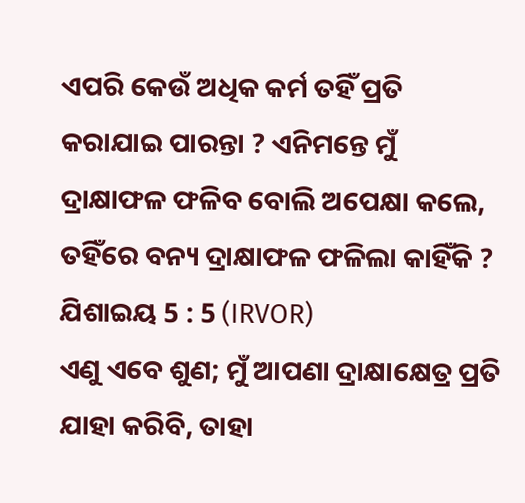ଏପରି କେଉଁ ଅଧିକ କର୍ମ ତହିଁ ପ୍ରତି କରାଯାଇ ପାରନ୍ତା ? ଏନିମନ୍ତେ ମୁଁ ଦ୍ରାକ୍ଷାଫଳ ଫଳିବ ବୋଲି ଅପେକ୍ଷା କଲେ, ତହିଁରେ ବନ୍ୟ ଦ୍ରାକ୍ଷାଫଳ ଫଳିଲା କାହିଁକି ?
ଯିଶାଇୟ 5 : 5 (IRVOR)
ଏଣୁ ଏବେ ଶୁଣ; ମୁଁ ଆପଣା ଦ୍ରାକ୍ଷାକ୍ଷେତ୍ର ପ୍ରତି ଯାହା କରିବି, ତାହା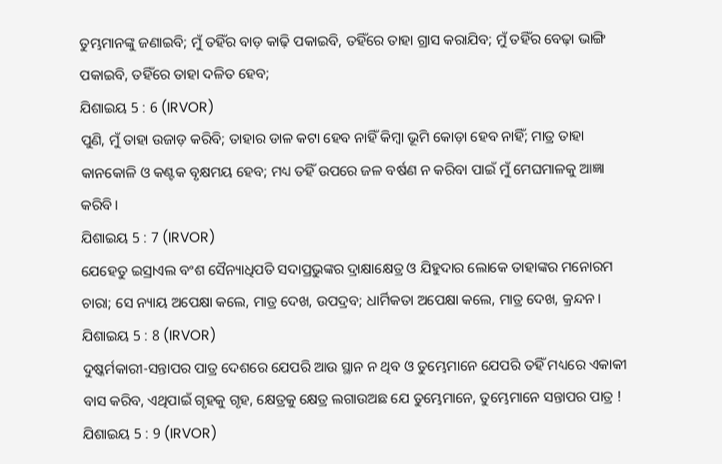ତୁମ୍ଭମାନଙ୍କୁ ଜଣାଇବି; ମୁଁ ତହିଁର ବାଡ଼ କାଢ଼ି ପକାଇବି, ତହିଁରେ ତାହା ଗ୍ରାସ କରାଯିବ; ମୁଁ ତହିଁର ବେଢ଼ା ଭାଙ୍ଗି ପକାଇବି, ତହିଁରେ ତାହା ଦଳିତ ହେବ;
ଯିଶାଇୟ 5 : 6 (IRVOR)
ପୁଣି, ମୁଁ ତାହା ଉଜାଡ଼ କରିବି; ତାହାର ଡାଳ କଟା ହେବ ନାହିଁ କିମ୍ବା ଭୂମି କୋଡ଼ା ହେବ ନାହିଁ; ମାତ୍ର ତାହା କାନକୋଳି ଓ କଣ୍ଟକ ବୃକ୍ଷମୟ ହେବ; ମଧ୍ୟ ତହିଁ ଉପରେ ଜଳ ବର୍ଷଣ ନ କରିବା ପାଇଁ ମୁଁ ମେଘମାଳକୁ ଆଜ୍ଞା କରିବି।
ଯିଶାଇୟ 5 : 7 (IRVOR)
ଯେହେତୁ ଇସ୍ରାଏଲ ବଂଶ ସୈନ୍ୟାଧିପତି ସଦାପ୍ରଭୁଙ୍କର ଦ୍ରାକ୍ଷାକ୍ଷେତ୍ର ଓ ଯିହୁଦାର ଲୋକେ ତାହାଙ୍କର ମନୋରମ ଚାରା; ସେ ନ୍ୟାୟ ଅପେକ୍ଷା କଲେ, ମାତ୍ର ଦେଖ, ଉପଦ୍ରବ; ଧାର୍ମିକତା ଅପେକ୍ଷା କଲେ, ମାତ୍ର ଦେଖ, କ୍ରନ୍ଦନ।
ଯିଶାଇୟ 5 : 8 (IRVOR)
ଦୁଷ୍କର୍ମକାରୀ-ସନ୍ତାପର ପାତ୍ର ଦେଶରେ ଯେପରି ଆଉ ସ୍ଥାନ ନ ଥିବ ଓ ତୁମ୍ଭେମାନେ ଯେପରି ତହିଁ ମଧ୍ୟରେ ଏକାକୀ ବାସ କରିବ, ଏଥିପାଇଁ ଗୃହକୁ ଗୃହ, କ୍ଷେତ୍ରକୁ କ୍ଷେତ୍ର ଲଗାଉଅଛ ଯେ ତୁମ୍ଭେମାନେ, ତୁମ୍ଭେମାନେ ସନ୍ତାପର ପାତ୍ର !
ଯିଶାଇୟ 5 : 9 (IRVOR)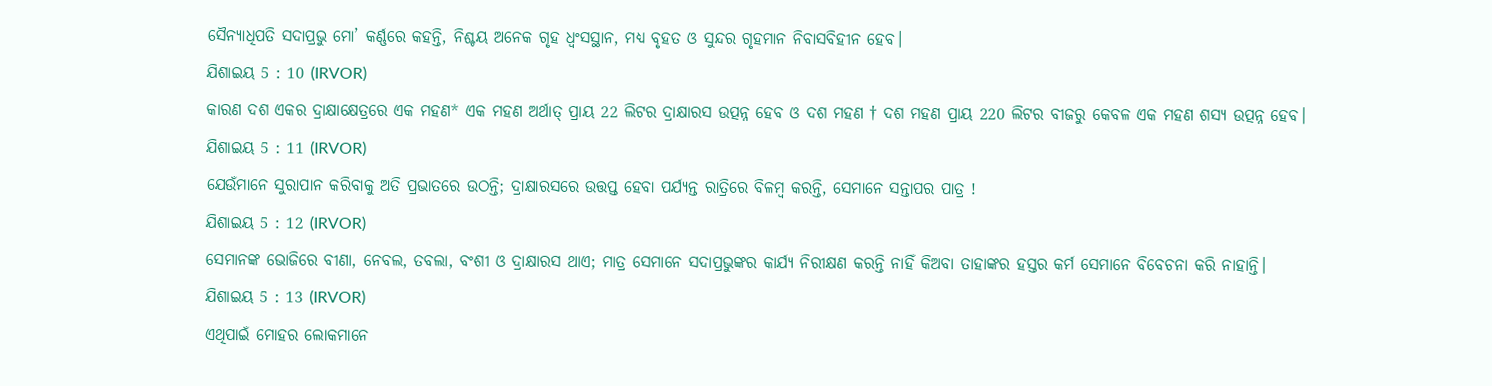ସୈନ୍ୟାଧିପତି ସଦାପ୍ରଭୁ ମୋ’ କର୍ଣ୍ଣରେ କହନ୍ତି, ନିଶ୍ଚୟ ଅନେକ ଗୃହ ଧ୍ୱଂସସ୍ଥାନ, ମଧ୍ୟ ବୃହତ ଓ ସୁନ୍ଦର ଗୃହମାନ ନିବାସବିହୀନ ହେବ।
ଯିଶାଇୟ 5 : 10 (IRVOR)
କାରଣ ଦଶ ଏକର ଦ୍ରାକ୍ଷାକ୍ଷେତ୍ରରେ ଏକ ମହଣ* ଏକ ମହଣ ଅର୍ଥାତ୍ ପ୍ରାୟ 22 ଲିଟର ଦ୍ରାକ୍ଷାରସ ଉତ୍ପନ୍ନ ହେବ ଓ ଦଶ ମହଣ † ଦଶ ମହଣ ପ୍ରାୟ 220 ଲିଟର ବୀଜରୁ କେବଳ ଏକ ମହଣ ଶସ୍ୟ ଉତ୍ପନ୍ନ ହେବ।
ଯିଶାଇୟ 5 : 11 (IRVOR)
ଯେଉଁମାନେ ସୁରାପାନ କରିବାକୁ ଅତି ପ୍ରଭାତରେ ଉଠନ୍ତି; ଦ୍ରାକ୍ଷାରସରେ ଉତ୍ତପ୍ତ ହେବା ପର୍ଯ୍ୟନ୍ତ ରାତ୍ରିରେ ବିଳମ୍ବ କରନ୍ତି, ସେମାନେ ସନ୍ତାପର ପାତ୍ର !
ଯିଶାଇୟ 5 : 12 (IRVOR)
ସେମାନଙ୍କ ଭୋଜିରେ ବୀଣା, ନେବଲ, ତବଲା, ବଂଶୀ ଓ ଦ୍ରାକ୍ଷାରସ ଥାଏ; ମାତ୍ର ସେମାନେ ସଦାପ୍ରଭୁଙ୍କର କାର୍ଯ୍ୟ ନିରୀକ୍ଷଣ କରନ୍ତି ନାହିଁ କିଅବା ତାହାଙ୍କର ହସ୍ତର କର୍ମ ସେମାନେ ବିବେଚନା କରି ନାହାନ୍ତି।
ଯିଶାଇୟ 5 : 13 (IRVOR)
ଏଥିପାଇଁ ମୋହର ଲୋକମାନେ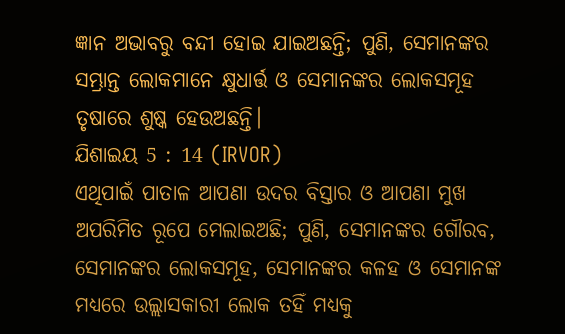ଜ୍ଞାନ ଅଭାବରୁ ବନ୍ଦୀ ହୋଇ ଯାଇଅଛନ୍ତି; ପୁଣି, ସେମାନଙ୍କର ସମ୍ଭ୍ରାନ୍ତ ଲୋକମାନେ କ୍ଷୁଧାର୍ତ୍ତ ଓ ସେମାନଙ୍କର ଲୋକସମୂହ ତୃଷାରେ ଶୁଷ୍କ ହେଉଅଛନ୍ତି।
ଯିଶାଇୟ 5 : 14 (IRVOR)
ଏଥିପାଇଁ ପାତାଳ ଆପଣା ଉଦର ବିସ୍ତାର ଓ ଆପଣା ମୁଖ ଅପରିମିତ ରୂପେ ମେଲାଇଅଛି; ପୁଣି, ସେମାନଙ୍କର ଗୌରବ, ସେମାନଙ୍କର ଲୋକସମୂହ, ସେମାନଙ୍କର କଳହ ଓ ସେମାନଙ୍କ ମଧ୍ୟରେ ଉଲ୍ଲାସକାରୀ ଲୋକ ତହିଁ ମଧ୍ୟକୁ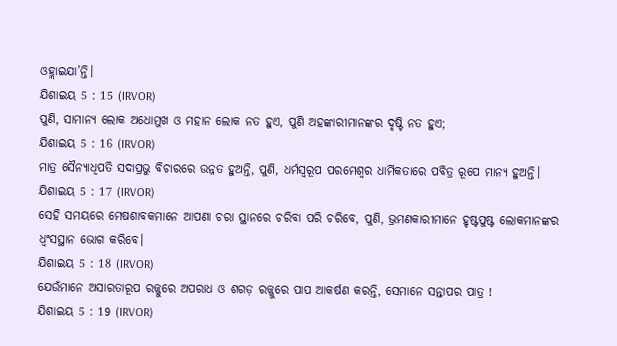ଓହ୍ଲାଇଯା’ନ୍ତି।
ଯିଶାଇୟ 5 : 15 (IRVOR)
ପୁଣି, ସାମାନ୍ୟ ଲୋକ ଅଧୋମୁଖ ଓ ମହାନ ଲୋକ ନତ ହୁଏ, ପୁଣି ଅହଙ୍କାରୀମାନଙ୍କର ଦୃଷ୍ଟି ନତ ହୁଏ;
ଯିଶାଇୟ 5 : 16 (IRVOR)
ମାତ୍ର ସୈନ୍ୟାଧିପତି ସଦାପ୍ରଭୁ ବିଚାରରେ ଉନ୍ନତ ହୁଅନ୍ତି, ପୁଣି, ଧର୍ମସ୍ୱରୂପ ପରମେଶ୍ଵର ଧାର୍ମିକତାରେ ପବିତ୍ର ରୂପେ ମାନ୍ୟ ହୁଅନ୍ତି।
ଯିଶାଇୟ 5 : 17 (IRVOR)
ସେହି ସମୟରେ ମେଷଶାବକମାନେ ଆପଣା ଚରା ସ୍ଥାନରେ ଚରିବା ପରି ଚରିବେ, ପୁଣି, ଭ୍ରମଣକାରୀମାନେ ହୃଷ୍ଟପୁଷ୍ଟ ଲୋକମାନଙ୍କର ଧ୍ୱଂସସ୍ଥାନ ଭୋଗ କରିବେ।
ଯିଶାଇୟ 5 : 18 (IRVOR)
ଯେଉଁମାନେ ଅସାରତାରୂପ ରଜ୍ଜୁରେ ଅପରାଧ ଓ ଶଗଡ଼ ରଜ୍ଜୁରେ ପାପ ଆକର୍ଷଣ କରନ୍ତି, ସେମାନେ ସନ୍ତାପର ପାତ୍ର !
ଯିଶାଇୟ 5 : 19 (IRVOR)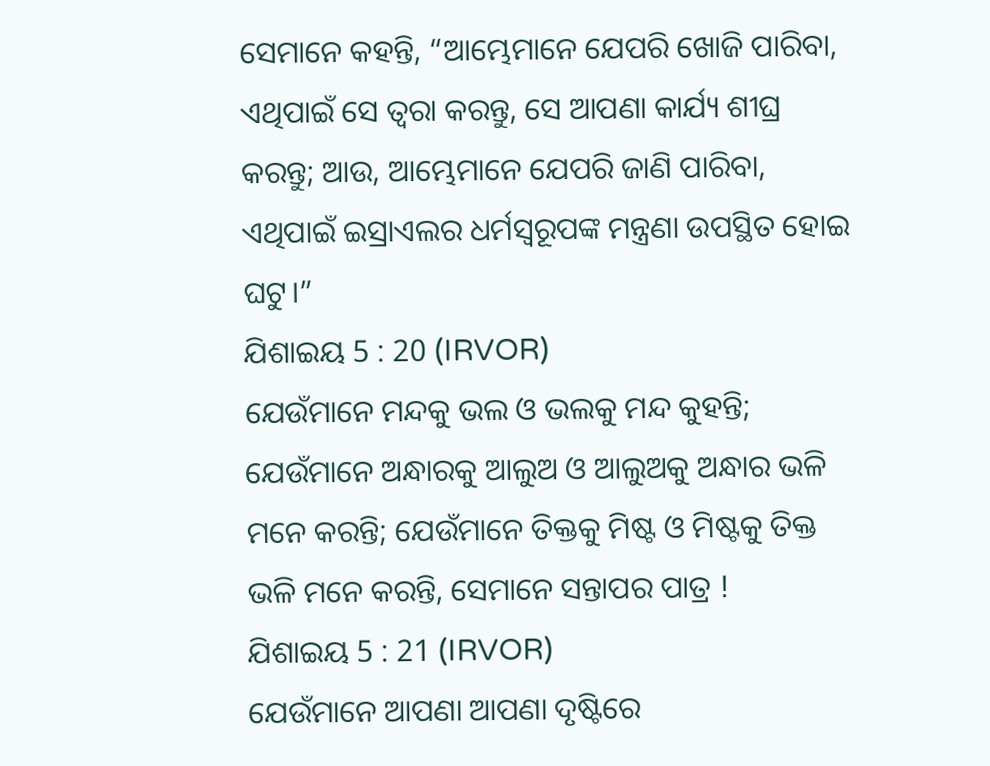ସେମାନେ କହନ୍ତି, “ଆମ୍ଭେମାନେ ଯେପରି ଖୋଜି ପାରିବା, ଏଥିପାଇଁ ସେ ତ୍ୱରା କରନ୍ତୁ, ସେ ଆପଣା କାର୍ଯ୍ୟ ଶୀଘ୍ର କରନ୍ତୁ; ଆଉ, ଆମ୍ଭେମାନେ ଯେପରି ଜାଣି ପାରିବା, ଏଥିପାଇଁ ଇସ୍ରାଏଲର ଧର୍ମସ୍ୱରୂପଙ୍କ ମନ୍ତ୍ରଣା ଉପସ୍ଥିତ ହୋଇ ଘଟୁ।”
ଯିଶାଇୟ 5 : 20 (IRVOR)
ଯେଉଁମାନେ ମନ୍ଦକୁ ଭଲ ଓ ଭଲକୁ ମନ୍ଦ କୁହନ୍ତି; ଯେଉଁମାନେ ଅନ୍ଧାରକୁ ଆଲୁଅ ଓ ଆଲୁଅକୁ ଅନ୍ଧାର ଭଳି ମନେ କରନ୍ତି; ଯେଉଁମାନେ ତିକ୍ତକୁ ମିଷ୍ଟ ଓ ମିଷ୍ଟକୁ ତିକ୍ତ ଭଳି ମନେ କରନ୍ତି, ସେମାନେ ସନ୍ତାପର ପାତ୍ର !
ଯିଶାଇୟ 5 : 21 (IRVOR)
ଯେଉଁମାନେ ଆପଣା ଆପଣା ଦୃଷ୍ଟିରେ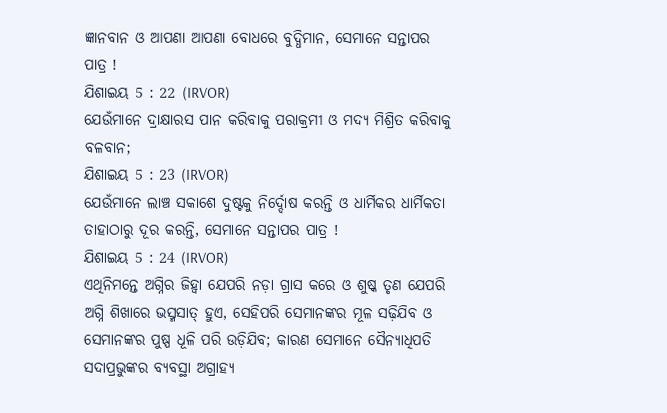ଜ୍ଞାନବାନ ଓ ଆପଣା ଆପଣା ବୋଧରେ ବୁଦ୍ଧିମାନ, ସେମାନେ ସନ୍ତାପର ପାତ୍ର !
ଯିଶାଇୟ 5 : 22 (IRVOR)
ଯେଉଁମାନେ ଦ୍ରାକ୍ଷାରସ ପାନ କରିବାକୁ ପରାକ୍ରମୀ ଓ ମଦ୍ୟ ମିଶ୍ରିତ କରିବାକୁ ବଳବାନ;
ଯିଶାଇୟ 5 : 23 (IRVOR)
ଯେଉଁମାନେ ଲାଞ୍ଚ ସକାଶେ ଦୁଷ୍ଟକୁ ନିର୍ଦ୍ଦୋଷ କରନ୍ତି ଓ ଧାର୍ମିକର ଧାର୍ମିକତା ତାହାଠାରୁ ଦୂର କରନ୍ତି, ସେମାନେ ସନ୍ତାପର ପାତ୍ର !
ଯିଶାଇୟ 5 : 24 (IRVOR)
ଏଥିନିମନ୍ତେ ଅଗ୍ନିର ଜିହ୍ୱା ଯେପରି ନଡ଼ା ଗ୍ରାସ କରେ ଓ ଶୁଷ୍କ ତୃଣ ଯେପରି ଅଗ୍ନି ଶିଖାରେ ଭସ୍ମସାତ୍‍ ହୁଏ, ସେହିପରି ସେମାନଙ୍କର ମୂଳ ସଢ଼ିଯିବ ଓ ସେମାନଙ୍କର ପୁଷ୍ପ ଧୂଳି ପରି ଉଡ଼ିଯିବ; କାରଣ ସେମାନେ ସୈନ୍ୟାଧିପତି ସଦାପ୍ରଭୁଙ୍କର ବ୍ୟବସ୍ଥା ଅଗ୍ରାହ୍ୟ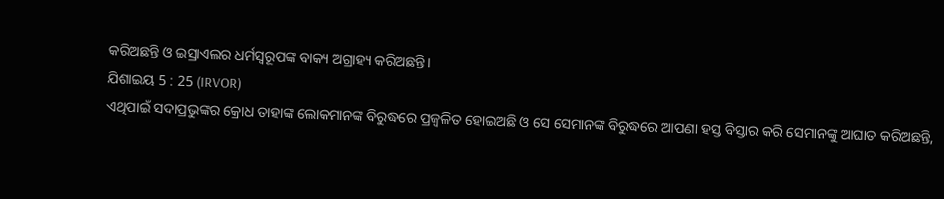କରିଅଛନ୍ତି ଓ ଇସ୍ରାଏଲର ଧର୍ମସ୍ୱରୂପଙ୍କ ବାକ୍ୟ ଅଗ୍ରାହ୍ୟ କରିଅଛନ୍ତି।
ଯିଶାଇୟ 5 : 25 (IRVOR)
ଏଥିପାଇଁ ସଦାପ୍ରଭୁଙ୍କର କ୍ରୋଧ ତାହାଙ୍କ ଲୋକମାନଙ୍କ ବିରୁଦ୍ଧରେ ପ୍ରଜ୍ୱଳିତ ହୋଇଅଛି ଓ ସେ ସେମାନଙ୍କ ବିରୁଦ୍ଧରେ ଆପଣା ହସ୍ତ ବିସ୍ତାର କରି ସେମାନଙ୍କୁ ଆଘାତ କରିଅଛନ୍ତି,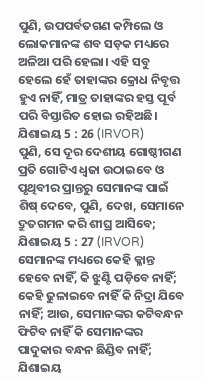ପୁଣି, ଉପପର୍ବତଗଣ କମ୍ପିଲେ ଓ ଲୋକମାନଙ୍କ ଶବ ସଡ଼କ ମଧ୍ୟରେ ଅଳିଆ ପରି ହେଲା। ଏହି ସବୁ ହେଲେ ହେଁ ତାହାଙ୍କର କ୍ରୋଧ ନିବୃତ୍ତ ହୁଏ ନାହିଁ, ମାତ୍ର ତାହାଙ୍କର ହସ୍ତ ପୂର୍ବ ପରି ବିସ୍ତାରିତ ହୋଇ ରହିଅଛି।
ଯିଶାଇୟ 5 : 26 (IRVOR)
ପୁଣି, ସେ ଦୂର ଦେଶୀୟ ଗୋଷ୍ଠୀଗଣ ପ୍ରତି ଗୋଟିଏ ଧ୍ୱଜା ଉଠାଇବେ ଓ ପୃଥିବୀର ପ୍ରାନ୍ତରୁ ସେମାନଙ୍କ ପାଇଁ ଶିଷ୍‍ ଦେବେ, ପୁଣି, ଦେଖ, ସେମାନେ ଦ୍ରୁତଗମନ କରି ଶୀଘ୍ର ଆସିବେ;
ଯିଶାଇୟ 5 : 27 (IRVOR)
ସେମାନଙ୍କ ମଧ୍ୟରେ କେହି କ୍ଳାନ୍ତ ହେବେ ନାହିଁ, କି ଝୁଣ୍ଟି ପଡ଼ିବେ ନାହିଁ; କେହି ଢୁଳାଇବେ ନାହିଁ କି ନିଦ୍ରା ଯିବେ ନାହିଁ; ଆଉ, ସେମାନଙ୍କର କଟିବନ୍ଧନ ଫିଟିବ ନାହିଁ କି ସେମାନଙ୍କର ପାଦୁକାର ବନ୍ଧନ ଛିଣ୍ଡିବ ନାହିଁ;
ଯିଶାଇୟ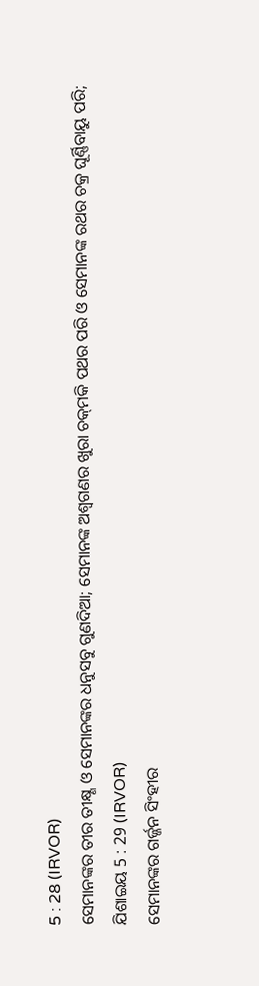5 : 28 (IRVOR)
ସେମାନଙ୍କର ତୀର ତୀକ୍ଷ୍ଣ ଓ ସେମାନଙ୍କର ଧନୁସବୁ ଗୁଣଦିଆ; ସେମାନଙ୍କ ଅଶ୍ୱଗଣର ଖୁରା ଚକ୍‍ମକି ପଥର ପରି ଓ ସେମାନଙ୍କ ରଥର ଚକ୍ର ଘୂର୍ଣ୍ଣିବାୟୁ ପରି;
ଯିଶାଇୟ 5 : 29 (IRVOR)
ସେମାନଙ୍କର ଗର୍ଜ୍ଜନ ସିଂହୀର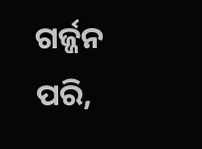ଗର୍ଜ୍ଜନ ପରି,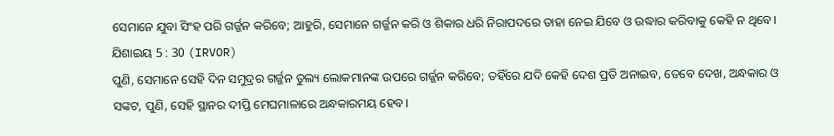ସେମାନେ ଯୁବା ସିଂହ ପରି ଗର୍ଜ୍ଜନ କରିବେ; ଆହୁରି, ସେମାନେ ଗର୍ଜ୍ଜନ କରି ଓ ଶିକାର ଧରି ନିରାପଦରେ ତାହା ନେଇ ଯିବେ ଓ ଉଦ୍ଧାର କରିବାକୁ କେହି ନ ଥିବେ।
ଯିଶାଇୟ 5 : 30 (IRVOR)
ପୁଣି, ସେମାନେ ସେହି ଦିନ ସମୁଦ୍ରର ଗର୍ଜ୍ଜନ ତୁଲ୍ୟ ଲୋକମାନଙ୍କ ଉପରେ ଗର୍ଜ୍ଜନ କରିବେ; ତହିଁରେ ଯଦି କେହି ଦେଶ ପ୍ରତି ଅନାଇବ, ତେବେ ଦେଖ, ଅନ୍ଧକାର ଓ ସଙ୍କଟ, ପୁଣି, ସେହି ସ୍ଥାନର ଦୀପ୍ତି ମେଘମାଳାରେ ଅନ୍ଧକାରମୟ ହେବ।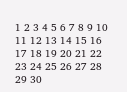1 2 3 4 5 6 7 8 9 10 11 12 13 14 15 16 17 18 19 20 21 22 23 24 25 26 27 28 29 30